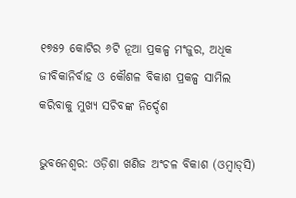୧୭୫୨ କୋଟିର ୬ଟି ନୂଆ ପ୍ରକଳ୍ପ ମଂଜୁର, ଅଧିକ ଜୀବିକାନିର୍ବାହ ଓ କୌଶଳ ବିକାଶ ପ୍ରକଳ୍ପ ସାମିଲ କରିବାକୁ ମୁଖ୍ୟ ସଚିବଙ୍କ ନିର୍ଦ୍ଦେଶ

ଭୁବନେଶ୍ୱର: ଓଡ଼ିଶା ଖଣିଜ ଅଂଚଳ ବିକାଶ (ଓମ୍ବାଡ୍‌ସି)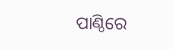ପାଣ୍ଠିରେ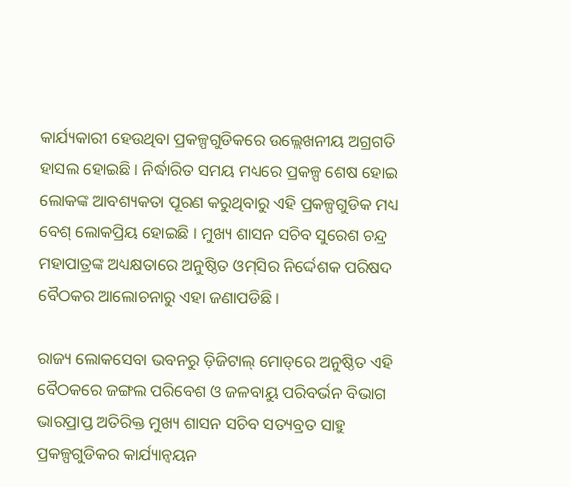କାର୍ଯ୍ୟକାରୀ ହେଉଥିବା ପ୍ରକଳ୍ପଗୁଡିକରେ ଉଲ୍ଲେଖନୀୟ ଅଗ୍ରଗତି ହାସଲ ହୋଇଛି । ନିର୍ଦ୍ଧାରିତ ସମୟ ମଧ୍ୟରେ ପ୍ରକଳ୍ପ ଶେଷ ହୋଇ ଲୋକଙ୍କ ଆବଶ୍ୟକତା ପୂରଣ କରୁଥିବାରୁ ଏହି ପ୍ରକଳ୍ପଗୁଡିକ ମଧ୍ୟ ବେଶ୍ ଲୋକପ୍ରିୟ ହୋଇଛି । ମୁଖ୍ୟ ଶାସନ ସଚିବ ସୁରେଶ ଚନ୍ଦ୍ର ମହାପାତ୍ରଙ୍କ ଅଧ୍ୟକ୍ଷତାରେ ଅନୁଷ୍ଠିତ ଓମ୍‌ସିର ନିର୍ଦ୍ଦେଶକ ପରିଷଦ ବୈଠକର ଆଲୋଚନାରୁ ଏହା ଜଣାପଡିଛି ।

ରାଜ୍ୟ ଲୋକସେବା ଭବନରୁ ଡ଼ିଜିଟାଲ୍ ମୋଡ୍‌ରେ ଅନୁଷ୍ଠିତ ଏହି ବୈଠକରେ ଜଙ୍ଗଲ ପରିବେଶ ଓ ଜଳବାୟୁ ପରିବର୍ଭନ ବିଭାଗ ଭାରପ୍ରାପ୍ତ ଅତିରିକ୍ତ ମୁଖ୍ୟ ଶାସନ ସଚିବ ସତ୍ୟବ୍ରତ ସାହୁ ପ୍ରକଳ୍ପଗୁଡିକର କାର୍ଯ୍ୟାନ୍ବୟନ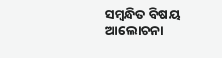ସମ୍ବନ୍ଧିତ ବିଷୟ ଆଲୋଚନା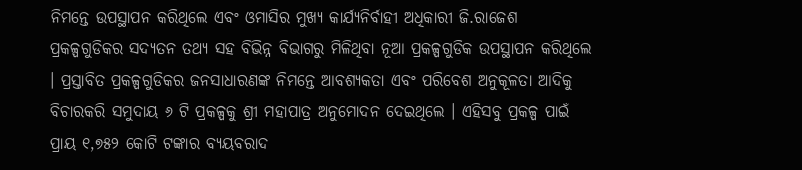ନିମନ୍ତେ ଉପସ୍ଥାପନ କରିଥିଲେ ଏବଂ ଓମାସିର ମୁଖ୍ୟ କାର୍ଯ୍ୟନିର୍ବାହୀ ଅଧିକାରୀ ଜି.ରାଜେଶ ପ୍ରକଳ୍ପଗୁଡିକର ସଦ୍ୟତନ ତଥ୍ୟ ସହ ବିଭିନ୍ନ ବିଭାଗରୁ ମିଳିଥିବା ନୂଆ ପ୍ରକଳ୍ପଗୁଡିକ ଉପସ୍ଥାପନ କରିଥିଲେ । ପ୍ରସ୍ତାବିତ ପ୍ରକଳ୍ପଗୁଡିକର ଜନସାଧାରଣଙ୍କ ନିମନ୍ତେ ଆବଶ୍ୟକତା ଏବଂ ପରିବେଶ ଅନୁକୂଳତା ଆଦିକୁ ବିଚାରକରି ସମୁଦାୟ ୬ ଟି ପ୍ରକଳ୍ପକୁ ଶ୍ରୀ ମହାପାତ୍ର ଅନୁମୋଦନ ଦେଇଥିଲେ । ଏହିସବୁ ପ୍ରକଳ୍ପ ପାଇଁ ପ୍ରାୟ ୧,୭୫୨ କୋଟି ଟଙ୍କାର ବ୍ୟୟବରାଦ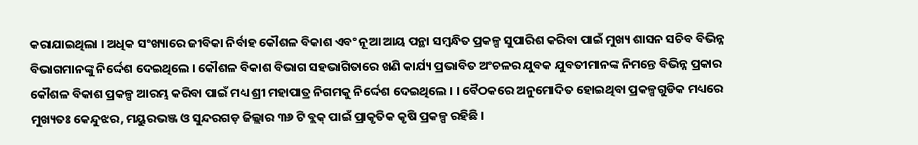କରାଯାଇଥିଲା । ଅଧିକ ସଂଖ୍ୟାରେ ଜୀବିକା ନିର୍ବାହ କୌଶଳ ବିକାଶ ଏବଂ ନୂଆ ଆୟ ପନ୍ଥା ସମ୍ବନ୍ଧିତ ପ୍ରକଳ୍ପ ସୁପାରିଶ କରିବା ପାଇଁ ମୁଖ୍ୟ ଶାସନ ସଚିବ ବିଭିନ୍ନ ବିଭାଗମାନଙ୍କୁ ନିର୍ଦ୍ଦେଶ ଦେଇଥିଲେ । କୌଶଳ ବିକାଶ ବିଭାଗ ସହଭାଗିତାରେ ଖଣି କାର୍ଯ୍ୟ ପ୍ରଭାବିତ ଅଂଚଳର ଯୁବକ ଯୁବତୀମାନଙ୍କ ନିମନ୍ତେ ବିଭିନ୍ନ ପ୍ରକାର କୌଶଳ ବିକାଶ ପ୍ରକଳ୍ପ ଆରମ୍ଭ କରିବା ପାଇଁ ମଧ୍ୟ ଶ୍ରୀ ମହାପାତ୍ର ନିଗମକୁ ନିର୍ଦ୍ଦେଶ ଦେଇଥିଲେ । । ବୈଠକରେ ଅନୁମୋଦିତ ହୋଇଥିବା ପ୍ରକଳ୍ପଗୁଡିକ ମଧ୍ୟରେ ମୁଖ୍ୟତଃ କେନ୍ଦୁଝର, ମୟୁରଭଞ୍ଜ ଓ ସୁନ୍ଦରଗଡ଼ ଜିଲ୍ଲାର ୩୬ ଟି ବ୍ଲକ୍ ପାଇଁ ପ୍ରାକୃତିକ କୃଷି ପ୍ରକଳ୍ପ ରହିଛି ।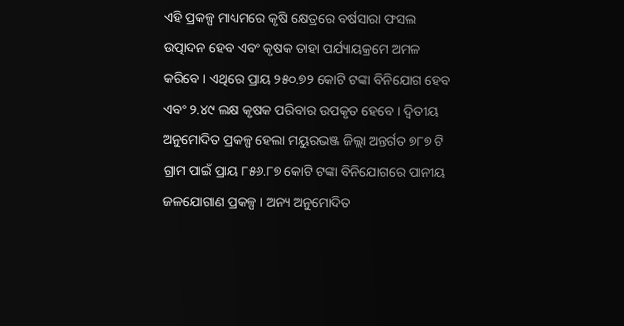ଏହି ପ୍ରକଳ୍ପ ମାଧ୍ୟମରେ କୃଷି କ୍ଷେତ୍ରରେ ବର୍ଷସାରା ଫସଲ ଉତ୍ପାଦନ ହେବ ଏବଂ କୃଷକ ତାହା ପର୍ଯ୍ୟାୟକ୍ରମେ ଅମଳ କରିବେ । ଏଥିରେ ପ୍ରାୟ ୨୫୦.୭୨ କୋଟି ଟଙ୍କା ବିନିଯୋଗ ହେବ ଏବଂ ୨.୪୯ ଲକ୍ଷ କୃଷକ ପରିବାର ଉପକୃତ ହେବେ । ଦ୍ଵିତୀୟ ଅନୁମୋଦିତ ପ୍ରକଳ୍ପ ହେଲା ମୟୁରଭଞ୍ଜ ଜିଲ୍ଲା ଅନ୍ତର୍ଗତ ୭୮୭ ଟି ଗ୍ରାମ ପାଇଁ ପ୍ରାୟ ୮୫୬.୮୭ କୋଟି ଟଙ୍କା ବିନିଯୋଗରେ ପାନୀୟ ଜଳଯୋଗାଣ ପ୍ରକଳ୍ପ । ଅନ୍ୟ ଅନୁମୋଦିତ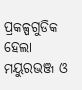ପ୍ରକଳ୍ପଗୁଡିକ ହେଲା ମୟୁରଭଞ୍ଜ ଓ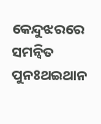କେନ୍ଦୁଝରରେ ସମନ୍ବିତ ପୁନଃଥଇଥାନ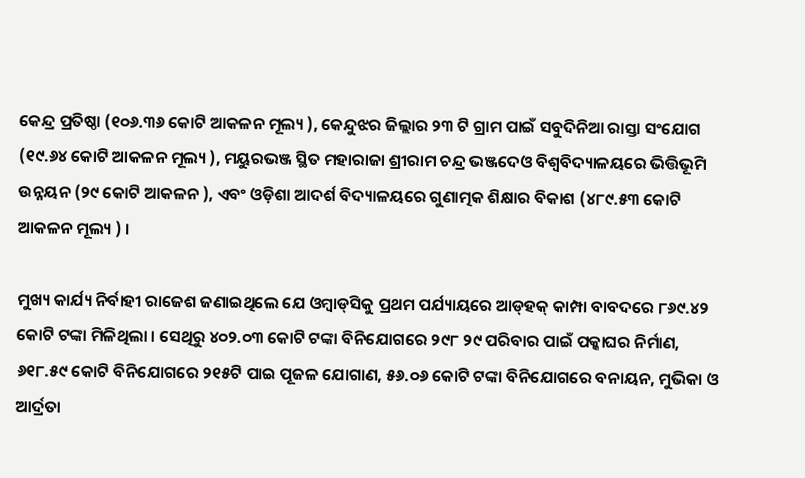କେନ୍ଦ୍ର ପ୍ରତିଷ୍ଠା (୧୦୬.୩୬ କୋଟି ଆକଳନ ମୂଲ୍ୟ ), କେନ୍ଦୁଝର ଜିଲ୍ଲାର ୨୩ ଟି ଗ୍ରାମ ପାଇଁ ସବୁଦିନିଆ ରାସ୍ତା ସଂଯୋଗ (୧୯.୬୪ କୋଟି ଆକଳନ ମୂଲ୍ୟ ), ମୟୁରଭଞ୍ଜ ସ୍ଥିତ ମହାରାଜା ଶ୍ରୀରାମ ଚନ୍ଦ୍ର ଭଞ୍ଜଦେଓ ବିଶ୍ୱବିଦ୍ୟାଳୟରେ ଭିତ୍ତିଭୂମି ଉନ୍ନୟନ (୨୯ କୋଟି ଆକଳନ ), ଏବଂ ଓଡ଼ିଶା ଆଦର୍ଶ ବିଦ୍ୟାଳୟରେ ଗୁଣାତ୍ମକ ଶିକ୍ଷାର ବିକାଶ (୪୮୯.୫୩ କୋଟି ଆକଳନ ମୂଲ୍ୟ ) ।

ମୁଖ୍ୟ କାର୍ଯ୍ୟ ନିର୍ବାହୀ ରାଜେଶ ଜଣାଇଥିଲେ ଯେ ଓମ୍ବାଡ୍‌ସିକୁ ପ୍ରଥମ ପର୍ଯ୍ୟାୟରେ ଆଡ୍‌ହକ୍ କାମ୍ପା ବାବଦରେ ୮୬୯.୪୨ କୋଟି ଟଙ୍କା ମିଳିଥିଲା । ସେଥିରୁ ୪୦୨.୦୩ କୋଟି ଟଙ୍କା ବିନିଯୋଗରେ ୨୯୮ ୨୯ ପରିବାର ପାଇଁ ପକ୍କାଘର ନିର୍ମାଣ, ୬୧୮.୫୯ କୋଟି ବିନିଯୋଗରେ ୨୧୫ଟି ପାଇ ପୂଜଳ ଯୋଗାଣ, ୫୬.୦୬ କୋଟି ଟଙ୍କା ବିନିଯୋଗରେ ବନାୟନ, ମୁଭିକା ଓ ଆର୍ଦ୍ରତା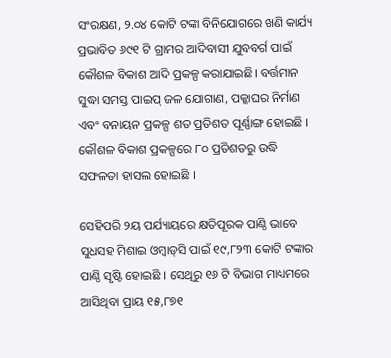ସଂରକ୍ଷଣ, ୨.୦୪ କୋଟି ଟଙ୍କା ବିନିଯୋଗରେ ଖଣି କାର୍ଯ୍ୟ ପ୍ରଭାବିତ ୬୯୧ ଟି ଗ୍ରାମର ଆଦିବାସୀ ଯୁବବର୍ଗ ପାଇଁ କୌଶଳ ବିକାଶ ଆଦି ପ୍ରକଳ୍ପ କରାଯାଇଛି। ବର୍ତ୍ତମାନ ସୁଦ୍ଧା ସମସ୍ତ ପାଇପ୍ ଜଳ ଯୋଗାଣ, ପକ୍କାଘର ନିର୍ମାଣ ଏବଂ ବନାୟନ ପ୍ରକଳ୍ପ ଶତ ପ୍ରତିଶତ ପୂର୍ଣ୍ଣାଙ୍ଗ ହୋଇଛି । କୌଶଳ ବିକାଶ ପ୍ରକଳ୍ପରେ ୮୦ ପ୍ରତିଶତରୁ ଉଦ୍ଧି ସଫଳତା ହାସଲ ହୋଇଛି ।

ସେହିପରି ୨ୟ ପର୍ଯ୍ୟାୟରେ କ୍ଷତିପୂରକ ପାଣ୍ଠି ଭାବେ ସୁଧସହ ମିଶାଇ ଓମ୍ବାଡ୍‌ସି ପାଇଁ ୧୯,୮୨୩ କୋଟି ଟଙ୍କାର ପାଣ୍ଠି ସୃଷ୍ଟି ହୋଇଛି । ସେଥିରୁ ୧୬ ଟି ବିଭାଗ ମାଧ୍ୟମରେ ଆସିଥିବା ପ୍ରାୟ ୧୫,୮୭୧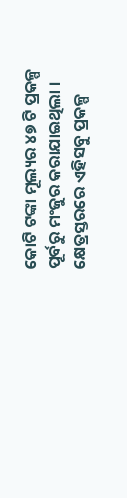କୋଟି ଟଙ୍କା ମୂଲ୍ୟର ୪୭ ଟି ପ୍ରକଳ୍ପ ପୂର୍ବରୁ ମଂଜୁର କରାଯାଇଥିଲା । କ୍ଷେତ୍ରସ୍ତରରେ ଏହିସବୁ ପ୍ରକଳ୍ପ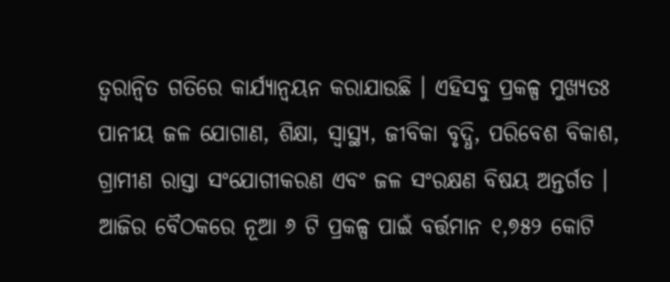ତ୍ବରାନ୍ବିତ ଗତିରେ କାର୍ଯ୍ୟାନ୍ବୟନ କରାଯାଉଛି । ଏହିସବୁ ପ୍ରକଳ୍ପ ମୁଖ୍ୟତଃ ପାନୀୟ ଜଳ ଯୋଗାଣ, ଶିକ୍ଷା, ସ୍ବାସ୍ଥ୍ୟ, ଜୀବିକା ବୃଦ୍ଧି, ପରିବେଶ ବିକାଶ, ଗ୍ରାମୀଣ ରାସ୍ତା ସଂଯୋଗୀକରଣ ଏବଂ ଜଳ ସଂରକ୍ଷଣ ବିଷୟ ଅନ୍ତର୍ଗତ । ଆଜିର ବୈଠକରେ ନୂଆ ୬ ଟି ପ୍ରକଳ୍ପ ପାଇଁ ବର୍ତ୍ତମାନ ୧,୭୫୨ କୋଟି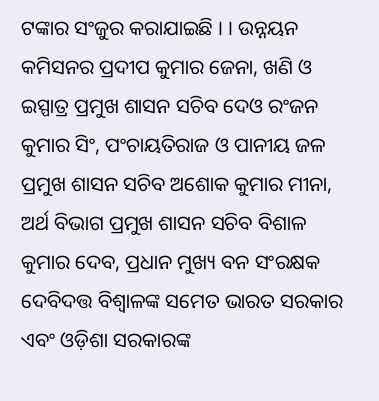ଟଙ୍କାର ସଂଜୁର କରାଯାଇଛି । । ଉନ୍ନୟନ କମିସନର ପ୍ରଦୀପ କୁମାର ଜେନା, ଖଣି ଓ ଇସ୍ପାତ୍ର ପ୍ରମୁଖ ଶାସନ ସଚିବ ଦେଓ ରଂଜନ କୁମାର ସିଂ, ପଂଚାୟତିରାଜ ଓ ପାନୀୟ ଜଳ ପ୍ରମୁଖ ଶାସନ ସଚିବ ଅଶୋକ କୁମାର ମୀନା, ଅର୍ଥ ବିଭାଗ ପ୍ରମୁଖ ଶାସନ ସଚିବ ବିଶାଳ କୁମାର ଦେବ, ପ୍ରଧାନ ମୁଖ୍ୟ ବନ ସଂରକ୍ଷକ ଦେବିଦତ୍ତ ବିଶ୍ବାଳଙ୍କ ସମେତ ଭାରତ ସରକାର ଏବଂ ଓଡ଼ିଶା ସରକାରଙ୍କ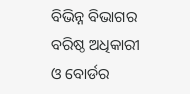ବିଭିନ୍ନ ବିଭାଗର ବରିଷ୍ଠ ଅଧିକାରୀ ଓ ବୋର୍ଡର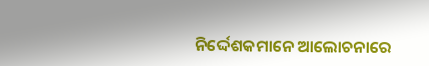ନିର୍ଦ୍ଦେଶକମାନେ ଆଲୋଚନାରେ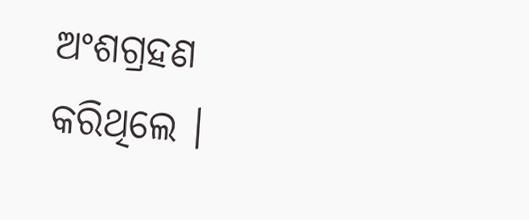ଅଂଶଗ୍ରହଣ କରିଥିଲେ ।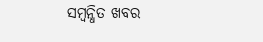ସମ୍ବନ୍ଧିତ ଖବର